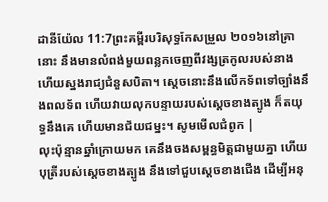ដានីយ៉ែល 11:7ព្រះគម្ពីរបរិសុទ្ធកែសម្រួល ២០១៦នៅគ្រានោះ នឹងមានលំពង់មួយពន្លកចេញពីវង្សត្រកូលរបស់នាង ហើយស្នងរាជ្យជំនួសបិតា។ ស្តេចនោះនឹងលើកទ័ពទៅច្បាំងនឹងពលទ័ព ហើយវាយលុកបន្ទាយរបស់ស្ដេចខាងត្បូង ក៏តយុទ្ធនឹងគេ ហើយមានជ័យជម្នះ។ សូមមើលជំពូក |
លុះប៉ុន្មានឆ្នាំក្រោយមក គេនឹងចងសម្ពន្ធមិត្តជាមួយគ្នា ហើយបុត្រីរបស់ស្តេចខាងត្បូង នឹងទៅជួបស្តេចខាងជើង ដើម្បីអនុ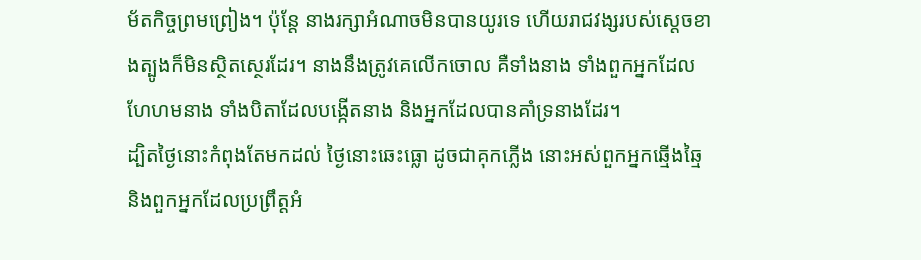ម័តកិច្ចព្រមព្រៀង។ ប៉ុន្ដែ នាងរក្សាអំណាចមិនបានយូរទេ ហើយរាជវង្សរបស់ស្ដេចខាងត្បូងក៏មិនស្ថិតស្ថេរដែរ។ នាងនឹងត្រូវគេលើកចោល គឺទាំងនាង ទាំងពួកអ្នកដែលហែហមនាង ទាំងបិតាដែលបង្កើតនាង និងអ្នកដែលបានគាំទ្រនាងដែរ។
ដ្បិតថ្ងៃនោះកំពុងតែមកដល់ ថ្ងៃនោះឆេះធ្លោ ដូចជាគុកភ្លើង នោះអស់ពួកអ្នកឆ្មើងឆ្មៃ និងពួកអ្នកដែលប្រព្រឹត្តអំ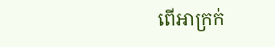ពើអាក្រក់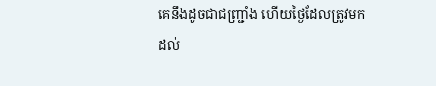គេនឹងដូចជាជញ្ជ្រាំង ហើយថ្ងៃដែលត្រូវមកដល់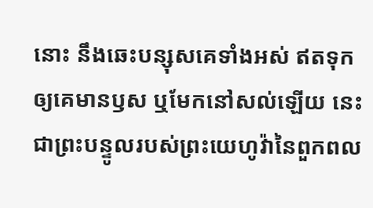នោះ នឹងឆេះបន្សុសគេទាំងអស់ ឥតទុកឲ្យគេមានឫស ឬមែកនៅសល់ឡើយ នេះជាព្រះបន្ទូលរបស់ព្រះយេហូវ៉ានៃពួកពល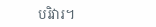បរិវារ។